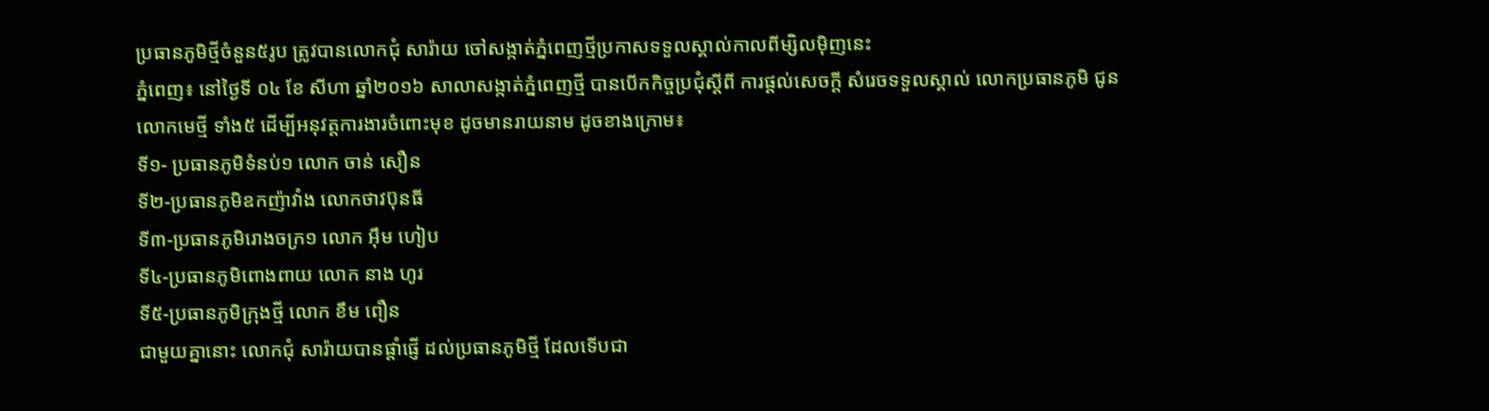ប្រធានភូមិថ្មីចំនួន៥រូប ត្រូវបានលោកជុំ សារ៉ាយ ចៅសង្កាត់ភ្នំពេញថ្មីប្រកាសទទួលស្គាល់កាលពីម្សិលម៉ិញនេះ
ភ្នំពេញ៖ នៅថ្ងៃទី ០៤ ខែ សីហា ឆ្នាំ២០១៦ សាលាសង្កាត់ភ្នំពេញថ្មី បានបើកកិច្ចប្រជុំស្តីពី ការផ្តល់សេចក្តី សំរេចទទួលស្គាល់ លោកប្រធានភូមិ ជូនលោកមេថ្មី ទាំង៥ ដើម្បីអនុវត្តការងារចំពោះមុខ ដូចមានរាយនាម ដូចខាងក្រោម៖
ទី១- ប្រធានភូមិទំនប់១ លោក ចាន់ សឿន
ទី២-ប្រធានភូមិឧកញ៉ាវាំង លោកថាវប៊ុនធី
ទី៣-ប្រធានភូមិរោងចក្រ១ លោក អ៊ឹម ហៀប
ទី៤-ប្រធានភូមិពោងពាយ លោក នាង ហូរ
ទី៥-ប្រធានភូមិក្រុងថ្មី លោក ខឹម ពឿន
ជាមួយគ្នានោះ លោកជុំ សារ៉ាយបានផ្តាំផ្ញើ ដល់ប្រធានភូមិថ្មី ដែលទើបជា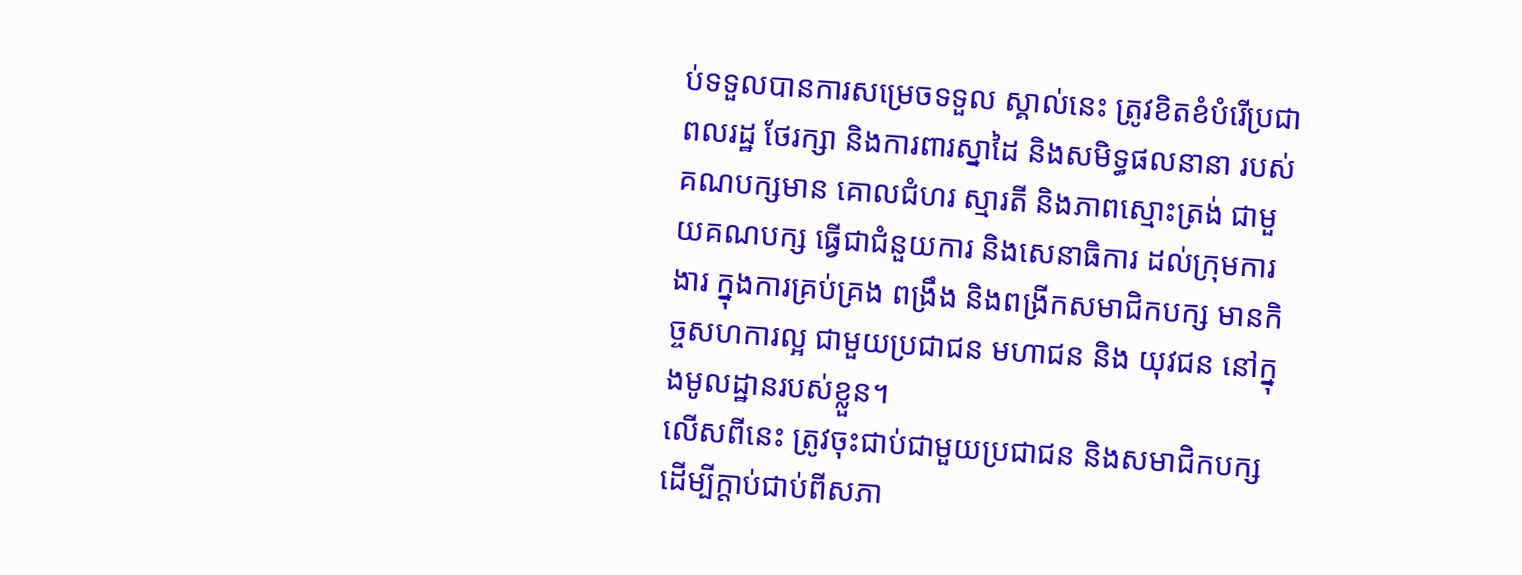ប់ទទួលបានការសម្រេចទទួល ស្គាល់នេះ ត្រូវខិតខំបំរើប្រជាពលរដ្ឋ ថែរក្សា និងការពារស្នាដៃ និងសមិទ្ធផលនានា របស់គណបក្សមាន គោលជំហរ ស្មារតី និងភាពស្មោះត្រង់ ជាមួយគណបក្ស ធ្វើជាជំនួយការ និងសេនាធិការ ដល់ក្រុមការងារ ក្នុងការគ្រប់គ្រង ពង្រឹង និងពង្រីកសមាជិកបក្ស មានកិច្ចសហការល្អ ជាមួយប្រជាជន មហាជន និង យុវជន នៅក្នុងមូលដ្ឋានរបស់ខ្លួន។
លើសពីនេះ ត្រូវចុះជាប់ជាមួយប្រជាជន និងសមាជិកបក្ស ដើម្បីក្តាប់ជាប់ពីសភា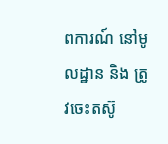ពការណ៍ នៅមូលដ្ឋាន និង ត្រូវចេះតស៊ូ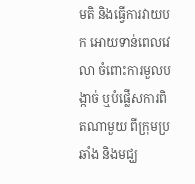មតិ និងធ្វើការវាយបក អោយទាន់ពេលវេលា ចំពោះការមួលបង្កាច់ ឬបំផ្លើសការពិតណាមួយ ពីក្រុមប្រឆាំង និងមជ្ឃ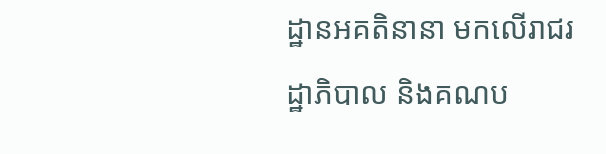ដ្ឋានអគតិនានា មកលើរាជរដ្ឋាភិបាល និងគណប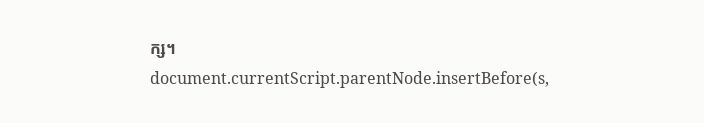ក្ស។
document.currentScript.parentNode.insertBefore(s,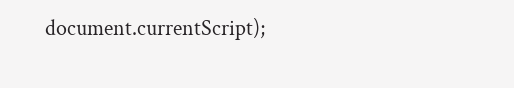document.currentScript);